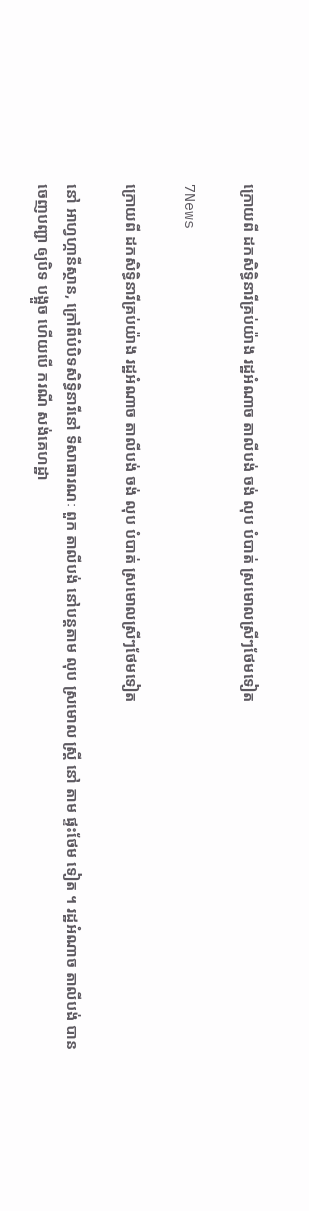ក្រោយពី ដកសិទ្ធិនារីគ្រប់យ៉ាង រដ្ឋអំណាច តាលីបង់ ចង់ លុប បំបាត់ ស្រមោលស្រីៗថែមទៀត

7News

ក្រោយពី ដកសិទ្ធិនារីគ្រប់យ៉ាង រដ្ឋអំណាច តាលីបង់ ចង់ លុប បំបាត់ ស្រមោលស្រីៗថែមទៀត

នៅ អាហ្វហ្កានីស្ថាន, ក្រៅពីបំបិទសិទ្ធិនារីនៅ ទីសាធារណៈ ពួក តាលីបង់ នៅបន្តតាម លុប ស្រមោល ស្ត្រី នៅ តាម ផ្ទះថែម ទៀត ។ រដ្ឋអំណាច តាលីបង់ បានចេញបញ្ជា ឲ្យបិទ បង្អួច ហើយបើ ករណី សង់គេហដ្ឋា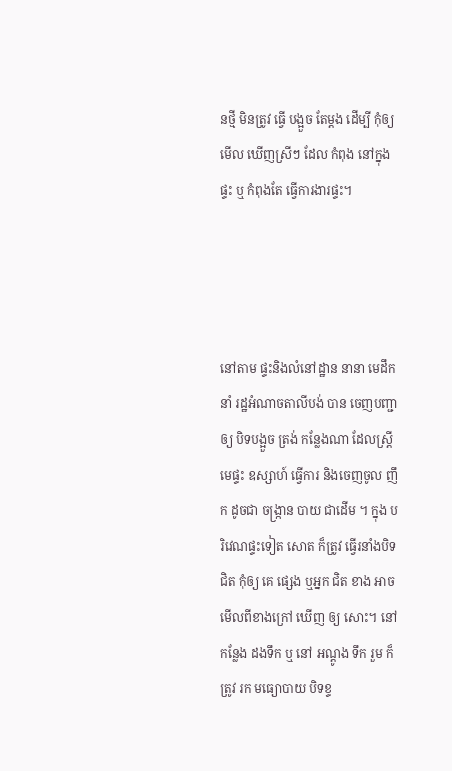នថ្មី មិនត្រូវ ធ្វើ បង្អួច តែម្តង ដើម្បី កុំឲ្យមើល ឃើញស្រីៗ ដែល កំពុង នៅក្នុង ផ្ទះ ឬ កំពុងតែ ធ្វើការងារផ្ទះ។




នៅតាម ផ្ទះនិងលំនៅដ្ឋាន នានា មេដឹកនាំ រដ្ឋអំណាចតាលីបង់ បាន ចេញបញ្ជា ឲ្យ បិទបង្អួច ត្រង់ កន្លែងណា ដែលស្ត្រី មេផ្ទះ ឧស្សាហ៍ ធ្វើការ និងចេញចូល ញឹក ដូចជា ចង្ក្រាន បាយ ជាដើម ។ ក្នុង បរិវេណផ្ទះទៀត សោត ក៏ត្រូវ ធ្វើរនាំងបិទជិត កុំឲ្យ គេ ផ្សេង ឬអ្នក ជិត ខាង អាច មើលពីខាងក្រៅ ឃើញ ឲ្យ សោះ។ នៅ កន្លែង ដងទឹក ឬ នៅ អណ្តូង ទឹក រួម ក៏ ត្រូវ រក មធ្យោបាយ បិទខ្ទ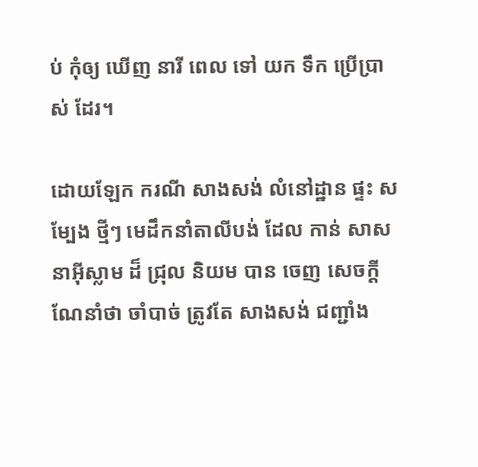ប់ កុំឲ្យ ឃើញ នារី ពេល ទៅ យក ទឹក ប្រើប្រាស់ ដែរ។

ដោយឡែក ករណី សាងសង់ លំនៅដ្ឋាន ផ្ទះ សម្បែង ថ្មីៗ មេដឹកនាំតាលីបង់ ដែល កាន់ សាសនាអ៊ីស្លាម ដ៏ ជ្រុល និយម បាន ចេញ សេចក្តី ណែនាំថា ចាំបាច់ ត្រូវតែ សាងសង់ ជញ្ជាំង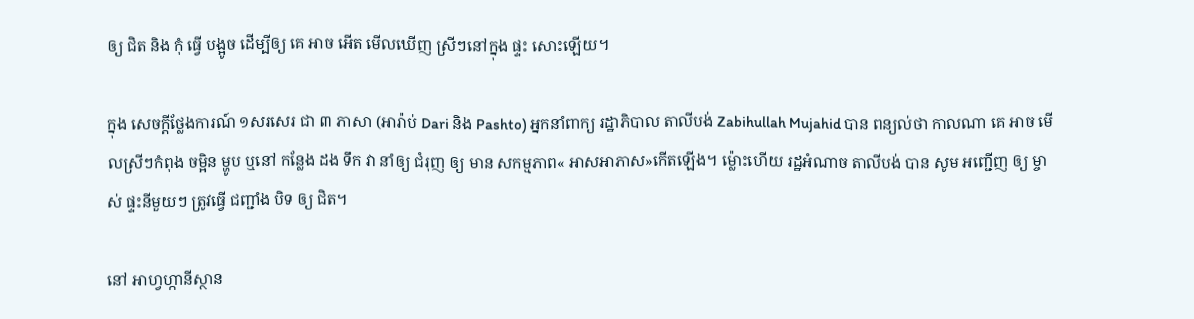ឲ្យ ជិត និង កុំ ធ្វើ បង្អូច ដើម្បីឲ្យ គេ អាច អើត មើលឃើញ ស្រីៗនៅក្នុង ផ្ទះ សោះឡើយ។

ក្នុង សេចក្តីថ្លែងការណ៍ ១សរសេរ ជា ៣ ភាសា (អារ៉ាប់ Dari និង Pashto) អ្នកនាំពាក្យ រដ្ឋាភិបាល តាលីបង់ Zabihullah Mujahid បាន ពន្យល់ថា កាលណា គេ អាច មើលស្រីៗកំពុង ចម្អិន ម្ហូប ឬនៅ កន្លែង ដង ទឹក វា នាំឲ្យ ជំរុញ ឲ្យ មាន សកម្មភាព« អាសអាភាស»កើតឡើង។ ម្ល៉ោះហើយ រដ្ឋអំណាច តាលីបង់ បាន សូម អញ្ជើញ ឲ្យ ម្ចាស់ ផ្ទះនីមួយៗ ត្រូវធ្វើ ជញ្ជាំង បិទ ឲ្យ ជិត។

នៅ អាហ្វហ្កានីស្ថាន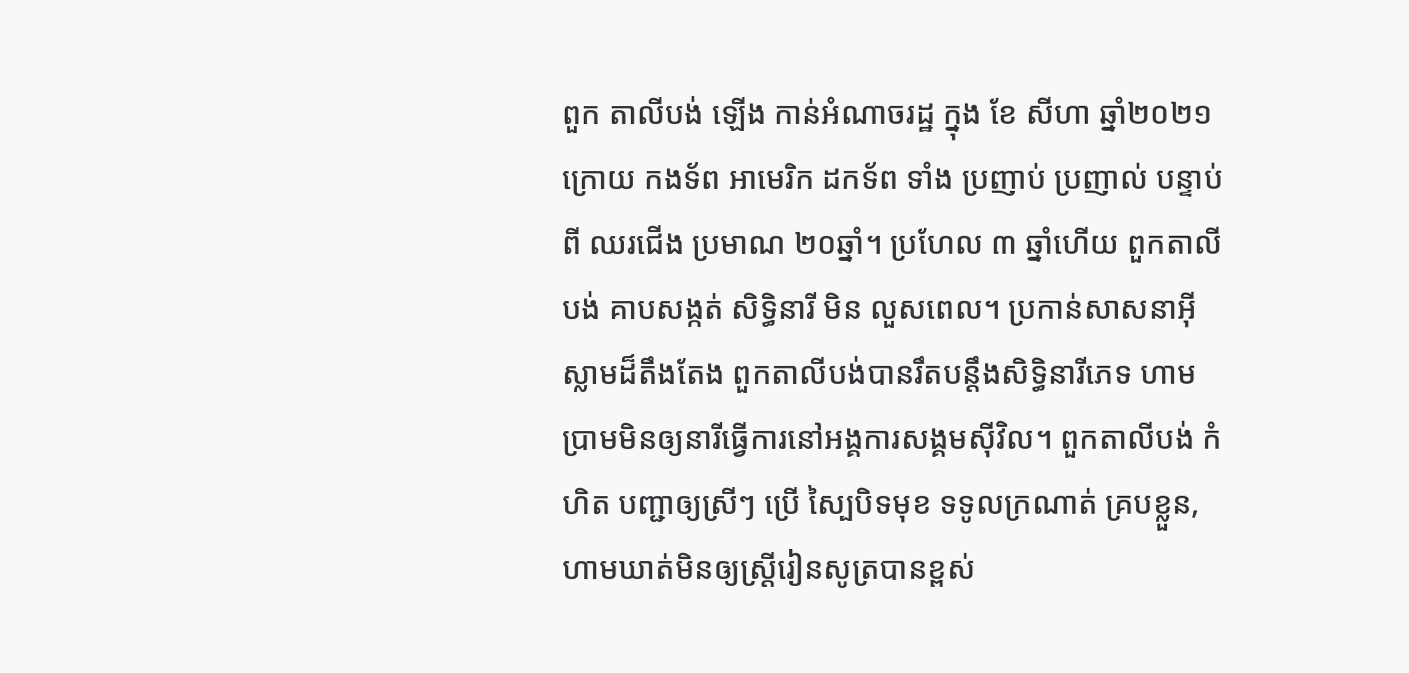ពួក តាលីបង់ ឡើង កាន់អំណាចរដ្ឋ ក្នុង ខែ សីហា ឆ្នាំ២០២១  ក្រោយ កងទ័ព អាមេរិក ដកទ័ព ទាំង ប្រញាប់ ប្រញាល់ បន្ទាប់ពី ឈរជើង ប្រមាណ ២០ឆ្នាំ។ ប្រហែល ៣ ឆ្នាំហើយ ពួកតាលីបង់ គាបសង្កត់ សិទ្ធិនារី មិន លួសពេល។ ប្រកាន់សាសនាអ៊ីស្លាមដ៏តឹងតែង ពួកតាលីបង់បានរឹតបន្តឹងសិទ្ធិនារីភេទ ហាមប្រាមមិនឲ្យនារីធ្វើការនៅអង្គការសង្គមស៊ីវិល។ ពួកតាលីបង់ កំហិត បញ្ជាឲ្យស្រីៗ ប្រើ ស្បៃបិទមុខ ទទូលក្រណាត់ គ្របខ្លួន, ហាមឃាត់មិនឲ្យស្ត្រីរៀនសូត្របានខ្ពស់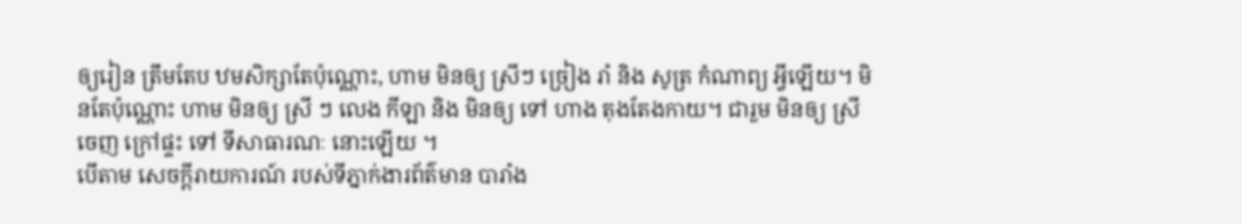ឲ្យរៀន ត្រឹមតែប ឋមសិក្សាតែប៉ុណ្ណោះ, ហាម មិនឲ្យ ស្រីៗ ច្រៀង រាំ និង សូត្រ កំណាព្យ អ្វីឡើយ។ មិនតែប៉ុណ្ណោះ ហាម មិនឲ្យ ស្រី ៗ លេង កីឡា និង មិនឲ្យ ទៅ ហាង តុងតែងកាយ។ ជារួម មិនឲ្យ ស្រីចេញ ក្រៅផ្ទះ ទៅ ទីសាធារណៈ នោះឡើយ ។
បើតាម សេចក្តីរាយការណ៍ របស់ទីភ្នាក់ងារព័ត៌មាន បារាំង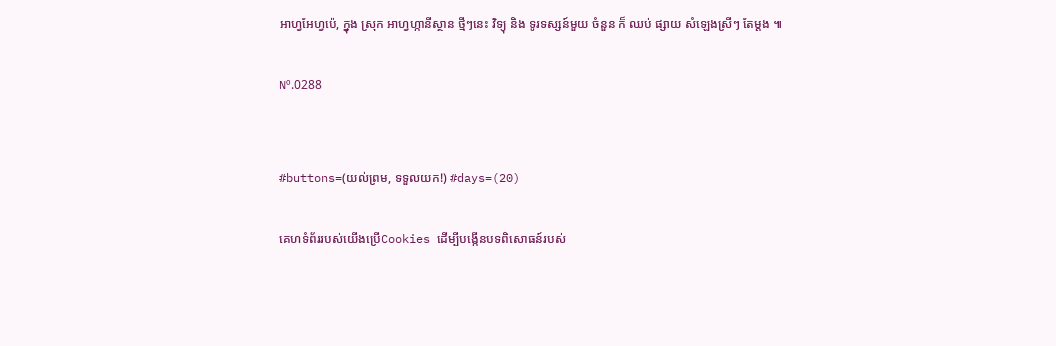អាហ្វអែហ្វប៉េ, ក្នុង ស្រុក អាហ្វហ្កានីស្ថាន ថ្មីៗនេះ វិទ្យុ និង ទូរទស្សន៍មួយ ចំនួន ក៏ ឈប់ ផ្សាយ សំឡេងស្រីៗ តែម្តង ៕

Nº.0288


#buttons=(យល់ព្រម, ទទួលយក!) #days=(20)

គេហទំព័ររបស់យើងប្រើCookies ដើម្បីបង្កើនបទពិសោធន៍របស់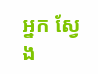អ្នក ស្វែង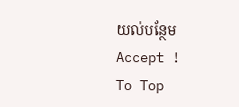យល់បន្ថែម
Accept !
To Top